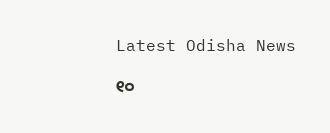Latest Odisha News

୧୦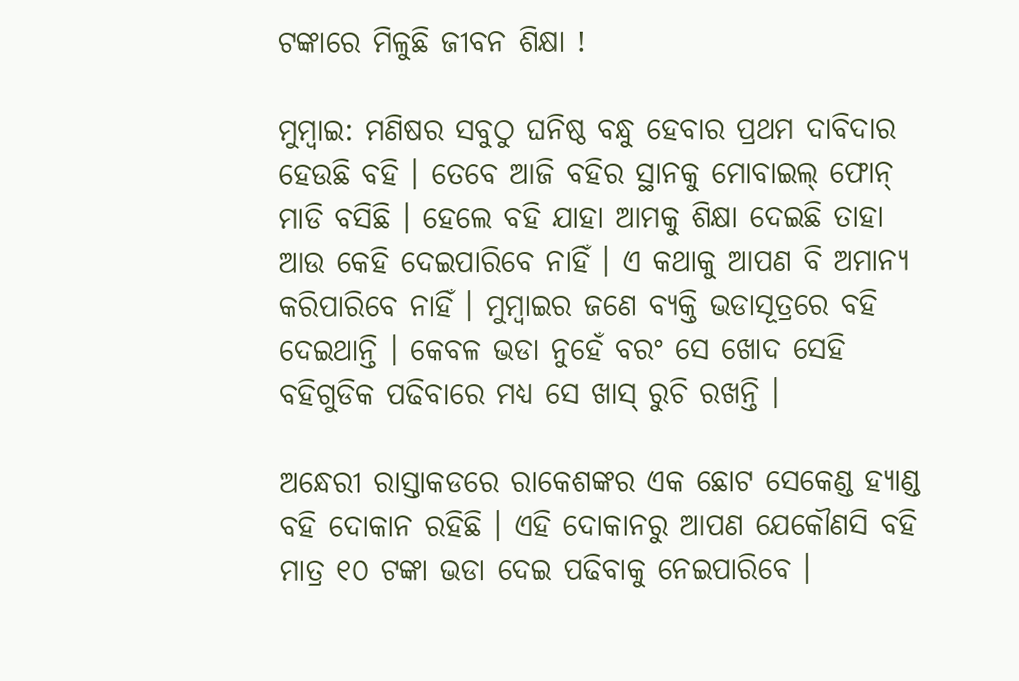ଟଙ୍କାରେ ମିଳୁଛି ଜୀବନ ଶିକ୍ଷା !

ମୁମ୍ବାଇ: ମଣିଷର ସବୁଠୁ ଘନିଷ୍ଠ ବନ୍ଧୁ ହେବାର ପ୍ରଥମ ଦାବିଦାର ହେଉଛି ବହି । ତେବେ ଆଜି ବହିର ସ୍ଥାନକୁ ମୋବାଇଲ୍ ଫୋନ୍ ମାଡି ବସିଛି । ହେଲେ ବହି ଯାହା ଆମକୁ ଶିକ୍ଷା ଦେଇଛି ତାହା ଆଉ କେହି ଦେଇପାରିବେ ନାହିଁ । ଏ କଥାକୁ ଆପଣ ବି ଅମାନ୍ୟ କରିପାରିବେ ନାହିଁ । ମୁମ୍ବାଇର ଜଣେ ବ୍ୟକ୍ତି ଭଡାସୂତ୍ରରେ ବହି ଦେଇଥାନ୍ତି । କେବଳ ଭଡା ନୁହେଁ ବରଂ ସେ ଖୋଦ ସେହି ବହିଗୁଡିକ ପଢିବାରେ ମଧ୍ୟ ସେ ଖାସ୍ ରୁଚି ରଖନ୍ତି ।

ଅନ୍ଧେରୀ ରାସ୍ତାକଡରେ ରାକେଶଙ୍କର ଏକ ଛୋଟ ସେକେଣ୍ଡ ହ୍ୟାଣ୍ଡ ବହି ଦୋକାନ ରହିଛି । ଏହି ଦୋକାନରୁ ଆପଣ ଯେକୌଣସି ବହି ମାତ୍ର ୧୦ ଟଙ୍କା ଭଡା ଦେଇ ପଢିବାକୁ ନେଇପାରିବେ ।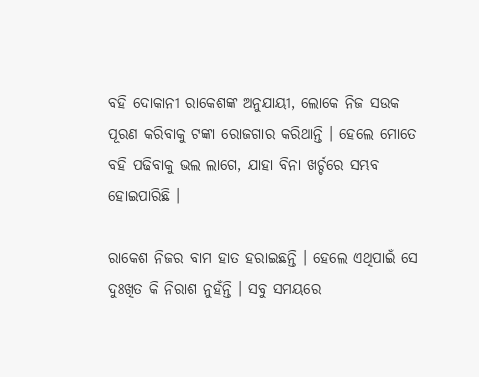ବହି ଦୋକାନୀ ରାକେଶଙ୍କ ଅନୁଯାୟୀ, ଲୋକେ ନିଜ ସଉକ ପୂରଣ କରିବାକୁ ଟଙ୍କା ରୋଜଗାର କରିଥାନ୍ତି । ହେଲେ ମୋତେ ବହି ପଢିବାକୁ ଭଲ ଲାଗେ, ଯାହା ବିନା ଖର୍ଚ୍ଚରେ ସମ୍ଭବ ହୋଇପାରିଛି ।

ରାକେଶ ନିଜର ବାମ ହାତ ହରାଇଛନ୍ତି । ହେଲେ ଏଥିପାଇଁ ସେ ଦୁଃଖିତ କି ନିରାଶ ନୁହଁନ୍ତି । ସବୁ ସମୟରେ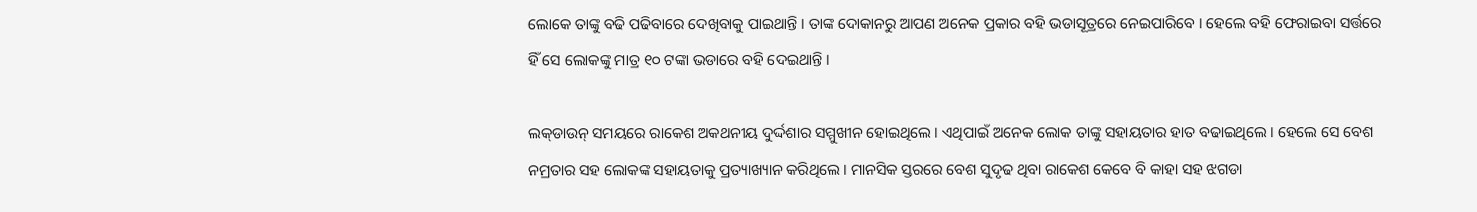ଲୋକେ ତାଙ୍କୁ ବଢି ପଢିବାରେ ଦେଖିବାକୁ ପାଇଥାନ୍ତି । ତାଙ୍କ ଦୋକାନରୁ ଆପଣ ଅନେକ ପ୍ରକାର ବହି ଭଡାସୂତ୍ରରେ ନେଇପାରିବେ । ହେଲେ ବହି ଫେରାଇବା ସର୍ତ୍ତରେ ହିଁ ସେ ଲୋକଙ୍କୁ ମାତ୍ର ୧୦ ଟଙ୍କା ଭଡାରେ ବହି ଦେଇଥାନ୍ତି ।

ଲକ୍‌ଡାଉନ୍ ସମୟରେ ରାକେଶ ଅକଥନୀୟ ଦୁର୍ଦ୍ଦଶାର ସମ୍ମୁଖୀନ ହୋଇଥିଲେ । ଏଥିପାଇଁ ଅନେକ ଲୋକ ତାଙ୍କୁ ସହାୟତାର ହାତ ବଢାଇଥିଲେ । ହେଲେ ସେ ବେଶ ନମ୍ରତାର ସହ ଲୋକଙ୍କ ସହାୟତାକୁ ପ୍ରତ୍ୟାଖ୍ୟାନ କରିଥିଲେ । ମାନସିକ ସ୍ତରରେ ବେଶ ସୁଦୃଢ ଥିବା ରାକେଶ କେବେ ବି କାହା ସହ ଝଗଡା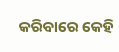କରିବାରେ କେହି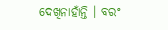ଦେଖିନାହାଁନ୍ତି । ବରଂ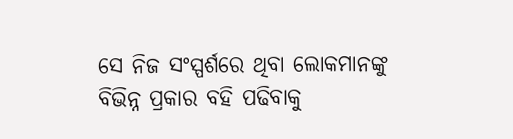ସେ ନିଜ ସଂସ୍ପର୍ଶରେ ଥିବା ଲୋକମାନଙ୍କୁ ବିଭିନ୍ନ ପ୍ରକାର ବହି ପଢିବାକୁ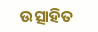ଉତ୍ସାହିତ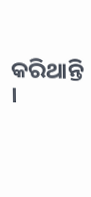କରିଥାନ୍ତି ।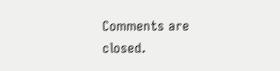Comments are closed.